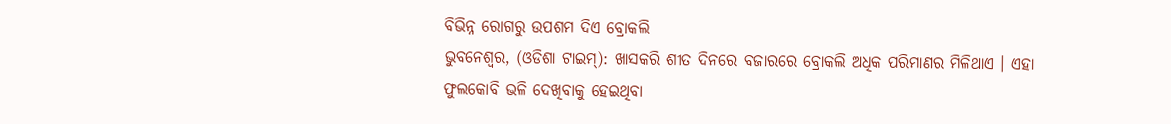ବିଭିନ୍ନ ରୋଗରୁ ଉପଶମ ଦିଏ ବ୍ରୋକଲି
ଭୁବନେଶ୍ୱର, (ଓଡିଶା ଟାଇମ୍): ଖାସକରି ଶୀତ ଦିନରେ ବଜାରରେ ବ୍ରୋକଲି ଅଧିକ ପରିମାଣର ମିଳିଥାଏ । ଏହା ଫୁଲକୋବି ଭଳି ଦେଖିବାକୁ ହେଇଥିବା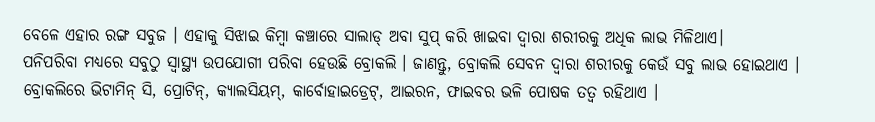ବେଳେ ଏହାର ରଙ୍ଗ ସବୁଜ । ଏହାକୁ ସିଝାଇ କିମ୍ବା କଞ୍ଚାରେ ସାଲାଡ୍ ଅବା ସୁପ୍ କରି ଖାଇବା ଦ୍ୱାରା ଶରୀରକୁ ଅଧିକ ଲାଭ ମିଳିଥାଏ।
ପନିପରିବା ମଧ୍ୟରେ ସବୁଠୁ ସ୍ୱାସ୍ଥ୍ୟ ଉପଯୋଗୀ ପରିବା ହେଉଛି ବ୍ରୋକଲି । ଜାଣନ୍ତୁ, ବ୍ରୋକଲି ସେବନ ଦ୍ୱାରା ଶରୀରକୁ କେଉଁ ସବୁ ଲାଭ ହୋଇଥାଏ ।
ବ୍ରୋକଲିରେ ଭିଟାମିନ୍ ସି, ପ୍ରୋଟିନ୍, କ୍ୟାଲସିୟମ୍, କାର୍ବୋହାଇଡ୍ରେଟ୍, ଆଇରନ, ଫାଇବର ଭଳି ପୋଷକ ତତ୍ୱ ରହିଥାଏ ।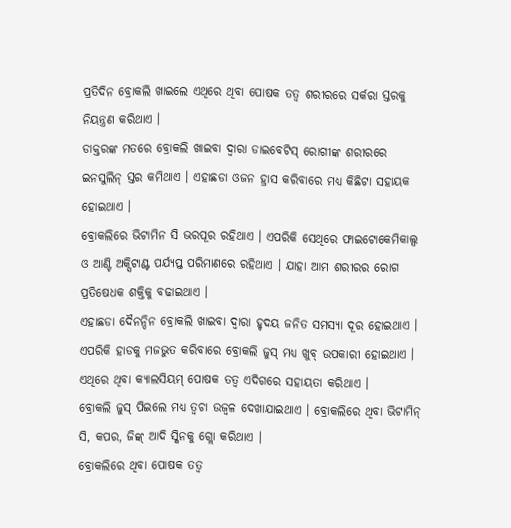ପ୍ରତିଦିନ ବ୍ରୋକଲି ଖାଇଲେ ଏଥିରେ ଥିବା ପୋଷକ ତତ୍ୱ ଶରୀରରେ ସର୍କରା ସ୍ତରକୁ ନିୟନ୍ତ୍ରଣ କରିଥାଏ ।
ଡାକ୍ତରଙ୍କ ମତରେ ବ୍ରୋକଲି ଖାଇବା ଦ୍ୱାରା ଡାଇବେଟିସ୍ ରୋଗୀଙ୍କ ଶରୀରରେ ଇନସୁଲିନ୍ ସ୍ତର କମିଥାଏ । ଏହାଛଡା ଓଜନ ହ୍ରାସ କରିବାରେ ମଧ୍ୟ କିଛିଟା ସହାୟକ ହୋଇଥାଏ ।
ବ୍ରୋକଲିରେ ଭିଟାମିନ ସି ଭରପୂର ରହିଥାଏ । ଏପରିକି ସେଥିରେ ଫାଇଟୋକେମିକାଲ୍ସ ଓ ଆଣ୍ଟି ଅକ୍ସିଟାଣ୍ଟ ପର୍ଯ୍ୟପ୍ତ ପରିମାଣରେ ରହିଥାଏ । ଯାହା ଆମ ଶରୀରର ରୋଗ ପ୍ରତିଷେଧକ ଶକ୍ତିକୁ ବଢାଇଥାଏ ।
ଏହାଛଡା ଦୈନନ୍ଦିନ ବ୍ରୋକଲି ଖାଇବା ଦ୍ୱାରା ହୃଦୟ ଜନିତ ସମସ୍ୟା ଦୂର ହୋଇଥାଏ ।
ଏପରିକି ହାଡକୁ ମଜଭୁତ କରିବାରେ ବ୍ରୋକଲି ଜୁସ୍ ମଧ୍ୟ ଖୁବ୍ ଉପକାରୀ ହୋଇଥାଏ । ଏଥିରେ ଥିବା କ୍ୟାଲସିୟମ୍ ପୋଷକ ତତ୍ୱ ଏଦିଗରେ ସହାୟତା କରିଥାଏ ।
ବ୍ରୋକଲି ଜୁସ୍ ପିଇଲେ ମଧ୍ୟ ତ୍ୱଚା ଉଜ୍ୱଳ ଦେଖାଯାଇଥାଏ । ବ୍ରୋକଲିରେ ଥିବା ଭିଟାମିନ୍ ସି, କପର, ଜିଙ୍କ୍ ଆଦି ସ୍କିନକୁ ଗ୍ଲୋ କରିଥାଏ ।
ବ୍ରୋକଲିରେ ଥିବା ପୋଷକ ତତ୍ୱ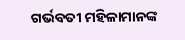ଗର୍ଭବତୀ ମହିଳାମାନଙ୍କ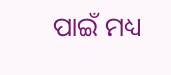ପାଇଁ ମଧ୍ୟ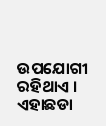ଉପଯୋଗୀ ରହିଥାଏ । ଏହାଛଡା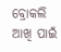ବ୍ରୋକଲି ଆଖି ପାଇଁ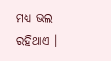ମଧ୍ୟ ଭଲ ରହିଥାଏ ।